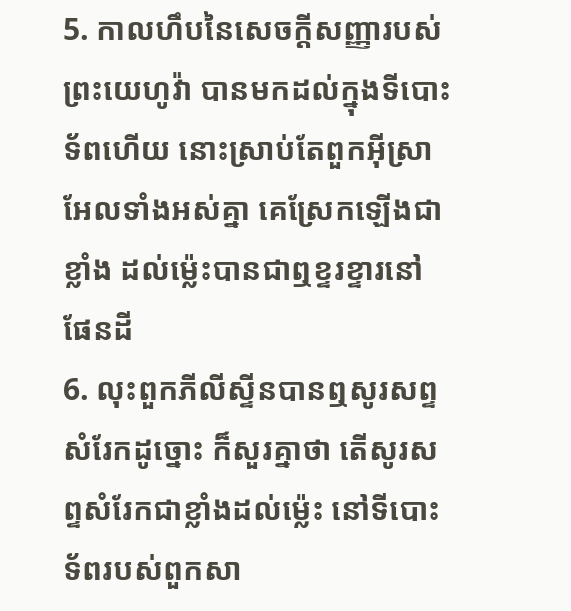5. កាលហឹបនៃសេចក្តីសញ្ញារបស់ព្រះយេហូវ៉ា បានមកដល់ក្នុងទីបោះទ័ពហើយ នោះស្រាប់តែពួកអ៊ីស្រាអែលទាំងអស់គ្នា គេស្រែកឡើងជាខ្លាំង ដល់ម៉្លេះបានជាឮខ្ទរខ្ទារនៅផែនដី
6. លុះពួកភីលីស្ទីនបានឮសូរសព្ទសំរែកដូច្នោះ ក៏សួរគ្នាថា តើសូរសព្ទសំរែកជាខ្លាំងដល់ម៉្លេះ នៅទីបោះទ័ពរបស់ពួកសា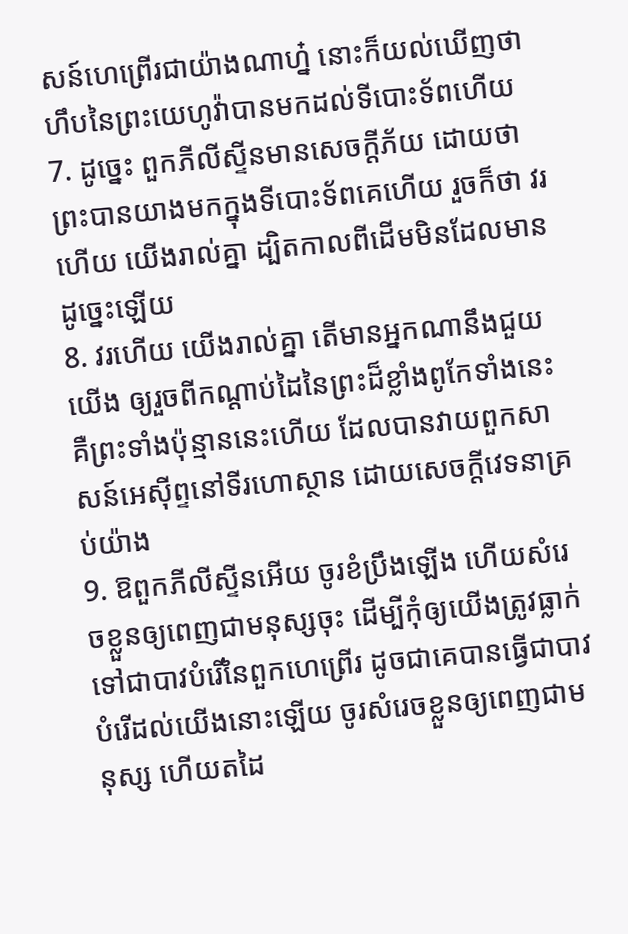សន៍ហេព្រើរជាយ៉ាងណាហ្ន៎ នោះក៏យល់ឃើញថា ហឹបនៃព្រះយេហូវ៉ាបានមកដល់ទីបោះទ័ពហើយ
7. ដូច្នេះ ពួកភីលីស្ទីនមានសេចក្តីភ័យ ដោយថា ព្រះបានយាងមកក្នុងទីបោះទ័ពគេហើយ រួចក៏ថា វរហើយ យើងរាល់គ្នា ដ្បិតកាលពីដើមមិនដែលមានដូច្នេះឡើយ
8. វរហើយ យើងរាល់គ្នា តើមានអ្នកណានឹងជួយយើង ឲ្យរួចពីកណ្តាប់ដៃនៃព្រះដ៏ខ្លាំងពូកែទាំងនេះ គឺព្រះទាំងប៉ុន្មាននេះហើយ ដែលបានវាយពួកសាសន៍អេស៊ីព្ទនៅទីរហោស្ថាន ដោយសេចក្តីវេទនាគ្រប់យ៉ាង
9. ឱពួកភីលីស្ទីនអើយ ចូរខំប្រឹងឡើង ហើយសំរេចខ្លួនឲ្យពេញជាមនុស្សចុះ ដើម្បីកុំឲ្យយើងត្រូវធ្លាក់ទៅជាបាវបំរើនៃពួកហេព្រើរ ដូចជាគេបានធ្វើជាបាវបំរើដល់យើងនោះឡើយ ចូរសំរេចខ្លួនឲ្យពេញជាមនុស្ស ហើយតដៃ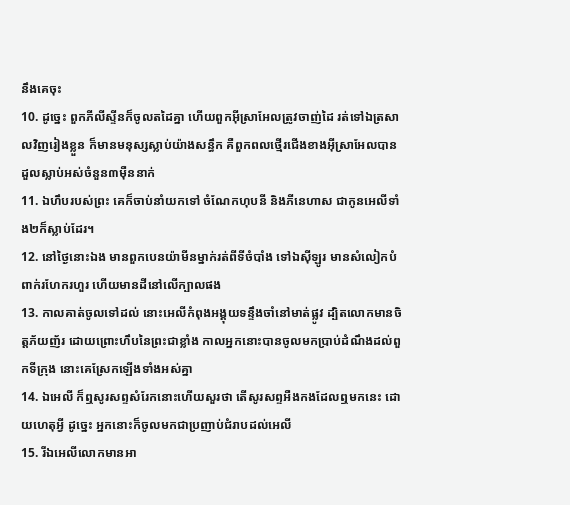នឹងគេចុះ
10. ដូច្នេះ ពួកភីលីស្ទីនក៏ចូលតដៃគ្នា ហើយពួកអ៊ីស្រាអែលត្រូវចាញ់ដៃ រត់ទៅឯត្រសាលវិញរៀងខ្លួន ក៏មានមនុស្សស្លាប់យ៉ាងសន្ធឹក គឺពួកពលថ្មើរជើងខាងអ៊ីស្រាអែលបានដួលស្លាប់អស់ចំនួន៣ម៉ឺននាក់
11. ឯហឹបរបស់ព្រះ គេក៏ចាប់នាំយកទៅ ចំណែកហុបនី និងភីនេហាស ជាកូនអេលីទាំង២ក៏ស្លាប់ដែរ។
12. នៅថ្ងៃនោះឯង មានពួកបេនយ៉ាមីនម្នាក់រត់ពីទីចំបាំង ទៅឯស៊ីឡូរ មានសំលៀកបំពាក់រហែករហួរ ហើយមានដីនៅលើក្បាលផង
13. កាលគាត់ចូលទៅដល់ នោះអេលីកំពុងអង្គុយទន្ទឹងចាំនៅមាត់ផ្លូវ ដ្បិតលោកមានចិត្តភ័យញ័រ ដោយព្រោះហឹបនៃព្រះជាខ្លាំង កាលអ្នកនោះបានចូលមកប្រាប់ដំណឹងដល់ពួកទីក្រុង នោះគេស្រែកឡើងទាំងអស់គ្នា
14. ឯអេលី ក៏ឮសូរសព្ទសំរែកនោះហើយសួរថា តើសូរសព្ទអឺងកងដែលឮមកនេះ ដោយហេតុអ្វី ដូច្នេះ អ្នកនោះក៏ចូលមកជាប្រញាប់ជំរាបដល់អេលី
15. រីឯអេលីលោកមានអា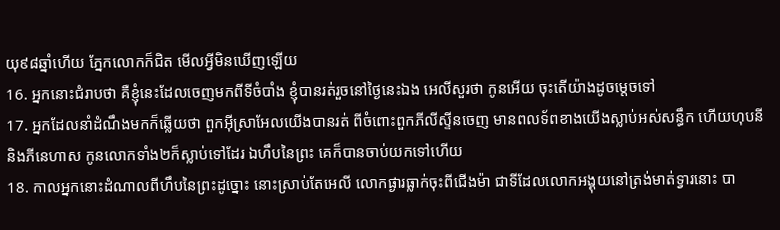យុ៩៨ឆ្នាំហើយ ភ្នែកលោកក៏ជិត មើលអ្វីមិនឃើញឡើយ
16. អ្នកនោះជំរាបថា គឺខ្ញុំនេះដែលចេញមកពីទីចំបាំង ខ្ញុំបានរត់រួចនៅថ្ងៃនេះឯង អេលីសួរថា កូនអើយ ចុះតើយ៉ាងដូចម្តេចទៅ
17. អ្នកដែលនាំដំណឹងមកក៏ឆ្លើយថា ពួកអ៊ីស្រាអែលយើងបានរត់ ពីចំពោះពួកភីលីស្ទីនចេញ មានពលទ័ពខាងយើងស្លាប់អស់សន្ធឹក ហើយហុបនី និងភីនេហាស កូនលោកទាំង២ក៏ស្លាប់ទៅដែរ ឯហឹបនៃព្រះ គេក៏បានចាប់យកទៅហើយ
18. កាលអ្នកនោះដំណាលពីហឹបនៃព្រះដូច្នោះ នោះស្រាប់តែអេលី លោកផ្ងារធ្លាក់ចុះពីជើងម៉ា ជាទីដែលលោកអង្គុយនៅត្រង់មាត់ទ្វារនោះ បា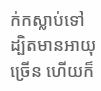ក់កស្លាប់ទៅ ដ្បិតមានអាយុច្រើន ហើយក៏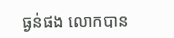ធ្ងន់ផង លោកបាន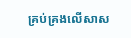គ្រប់គ្រងលើសាស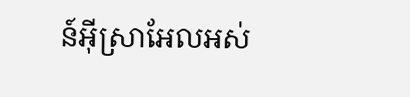ន៍អ៊ីស្រាអែលអស់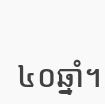៤០ឆ្នាំ។